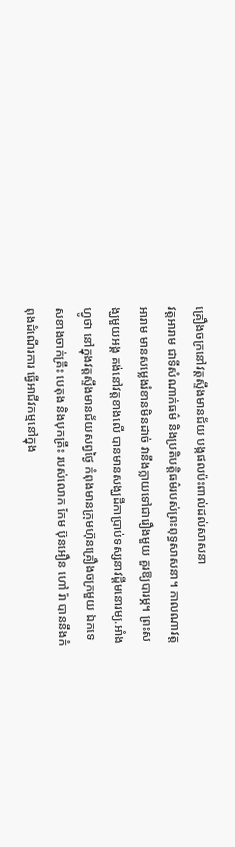គ្រឿងចក្រនៅវត្តស្ទឹងមានជ័យ បង្កផលប៉ះពាល់ដល់សាសនា
វត្តអារាម ជាទីសំណាក់ធម៌ និងប្រតិបត្តិធម៌របស់ព្រះពុទ្ធសាសនា។ កាលណាវត្តអារាម មានសម្លេងរំខានមិនដាច់ វានឹងក្លាយទៅជារឿងមួយ គួរឱ្យបារម្ភ។ ព្រះសង្ឃមួយអង្គ គង់នៅវត្តខាងលើ បានមានសង្ឃដីកាប្រាប់ទស្សនាវដ្តីមនោរម្យ.អាំងហ្វូថា នៅក្នុងវត្តស្ទឹងមានជ័យសព្វថ្ងៃ កំពុងមានក្រុមហ៊ុនគ្រឿងចក្រមួយ ឯកទេសខាងចាក់គ្រឹះ បេតុង និងបុកគ្រឹះ របស់លោក កែម ប៊ុនអឿន ហៅ រ៉ា បាននឹងកំពុងដំណើរការ ធ្វើអាជីវកម្មនៅក្នុង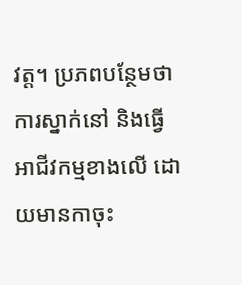វត្ត។ ប្រភពបន្ថែមថា ការស្នាក់នៅ និងធ្វើអាជីវកម្មខាងលើ ដោយមានកាចុះ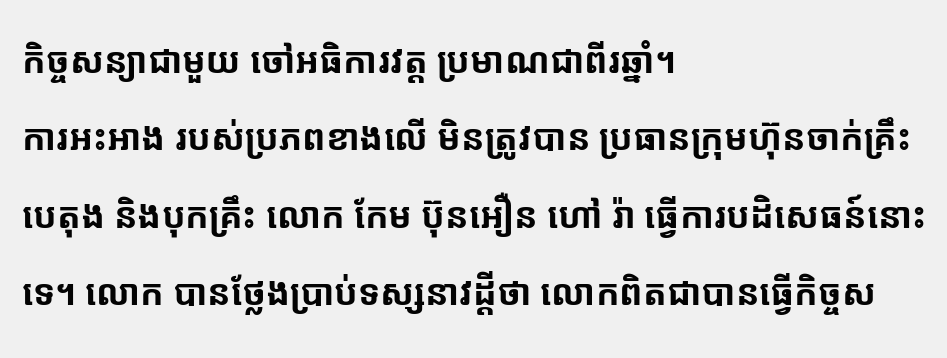កិច្ចសន្យាជាមួយ ចៅអធិការវត្ត ប្រមាណជាពីរឆ្នាំ។
ការអះអាង របស់ប្រភពខាងលើ មិនត្រូវបាន ប្រធានក្រុមហ៊ុនចាក់គ្រឹះបេតុង និងបុកគ្រឹះ លោក កែម ប៊ុនអឿន ហៅ រ៉ា ធ្វើការបដិសេធន៍នោះទេ។ លោក បានថ្លែងប្រាប់ទស្សនាវដ្ដីថា លោកពិតជាបានធ្វើកិច្ចស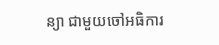ន្យា ជាមួយចៅអធិការ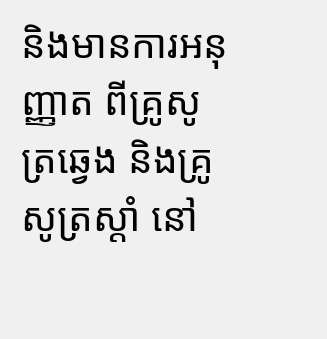និងមានការអនុញ្ញាត ពីគ្រូសូត្រឆ្វេង និងគ្រូសូត្រស្តាំ នៅ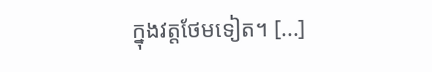ក្នុងវត្តថែមទៀត។ [...]